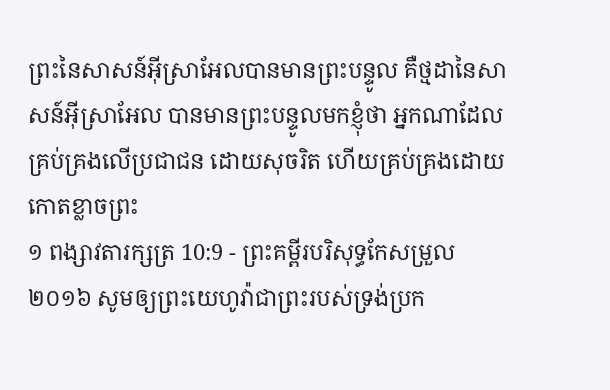ព្រះនៃសាសន៍អ៊ីស្រាអែលបានមានព្រះបន្ទូល គឺថ្មដានៃសាសន៍អ៊ីស្រាអែល បានមានព្រះបន្ទូលមកខ្ញុំថា អ្នកណាដែលគ្រប់គ្រងលើប្រជាជន ដោយសុចរិត ហើយគ្រប់គ្រងដោយកោតខ្លាចព្រះ
១ ពង្សាវតារក្សត្រ 10:9 - ព្រះគម្ពីរបរិសុទ្ធកែសម្រួល ២០១៦ សូមឲ្យព្រះយេហូវ៉ាជាព្រះរបស់ទ្រង់ប្រក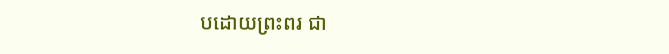បដោយព្រះពរ ជា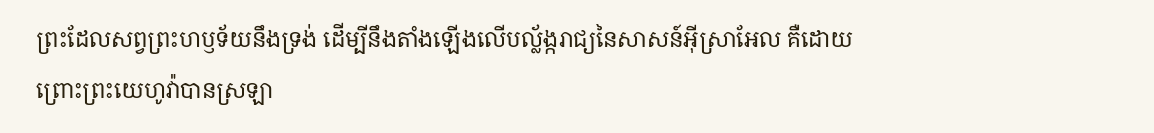ព្រះដែលសព្វព្រះហឫទ័យនឹងទ្រង់ ដើម្បីនឹងតាំងឡើងលើបល្ល័ង្ករាជ្យនៃសាសន៍អ៊ីស្រាអែល គឺដោយព្រោះព្រះយេហូវ៉ាបានស្រឡា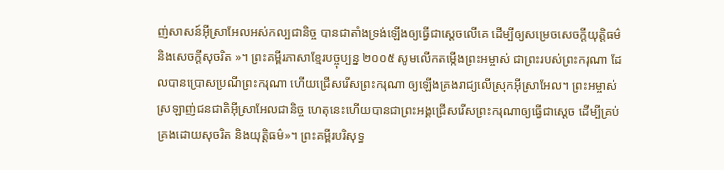ញ់សាសន៍អ៊ីស្រាអែលអស់កល្បជានិច្ច បានជាតាំងទ្រង់ឡើងឲ្យធ្វើជាស្តេចលើគេ ដើម្បីឲ្យសម្រេចសេចក្ដីយុត្តិធម៌ និងសេចក្ដីសុចរិត »។ ព្រះគម្ពីរភាសាខ្មែរបច្ចុប្បន្ន ២០០៥ សូមលើកតម្កើងព្រះអម្ចាស់ ជាព្រះរបស់ព្រះករុណា ដែលបានប្រោសប្រណីព្រះករុណា ហើយជ្រើសរើសព្រះករុណា ឲ្យឡើងគ្រងរាជ្យលើស្រុកអ៊ីស្រាអែល។ ព្រះអម្ចាស់ស្រឡាញ់ជនជាតិអ៊ីស្រាអែលជានិច្ច ហេតុនេះហើយបានជាព្រះអង្គជ្រើសរើសព្រះករុណាឲ្យធ្វើជាស្ដេច ដើម្បីគ្រប់គ្រងដោយសុចរិត និងយុត្តិធម៌»។ ព្រះគម្ពីរបរិសុទ្ធ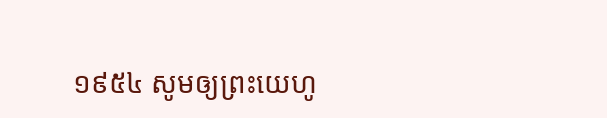១៩៥៤ សូមឲ្យព្រះយេហូ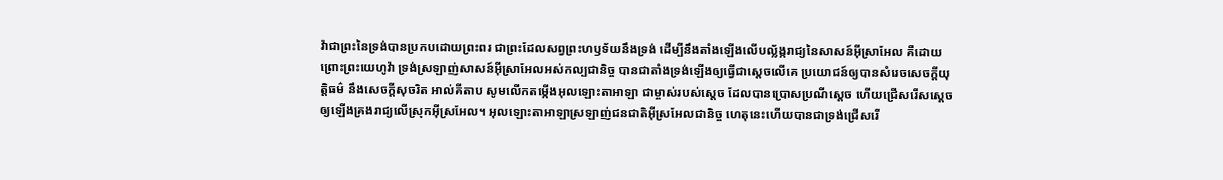វ៉ាជាព្រះនៃទ្រង់បានប្រកបដោយព្រះពរ ជាព្រះដែលសព្វព្រះហឫទ័យនឹងទ្រង់ ដើម្បីនឹងតាំងឡើងលើបល្ល័ង្ករាជ្យនៃសាសន៍អ៊ីស្រាអែល គឺដោយព្រោះព្រះយេហូវ៉ា ទ្រង់ស្រឡាញ់សាសន៍អ៊ីស្រាអែលអស់កល្បជានិច្ច បានជាតាំងទ្រង់ឡើងឲ្យធ្វើជាស្តេចលើគេ ប្រយោជន៍ឲ្យបានសំរេចសេចក្ដីយុត្តិធម៌ នឹងសេចក្ដីសុចរិត អាល់គីតាប សូមលើកតម្កើងអុលឡោះតាអាឡា ជាម្ចាស់របស់ស្តេច ដែលបានប្រោសប្រណីស្តេច ហើយជ្រើសរើសស្តេច ឲ្យឡើងគ្រងរាជ្យលើស្រុកអ៊ីស្រអែល។ អុលឡោះតាអាឡាស្រឡាញ់ជនជាតិអ៊ីស្រអែលជានិច្ច ហេតុនេះហើយបានជាទ្រង់ជ្រើសរើ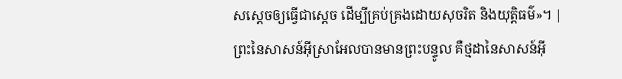សស្តេចឲ្យធ្វើជាស្តេច ដើម្បីគ្រប់គ្រងដោយសុចរិត និងយុត្តិធម៌»។ |
ព្រះនៃសាសន៍អ៊ីស្រាអែលបានមានព្រះបន្ទូល គឺថ្មដានៃសាសន៍អ៊ី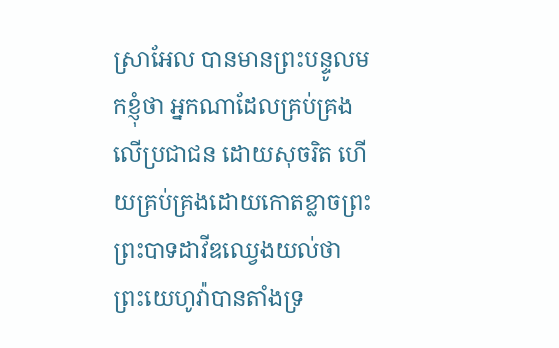ស្រាអែល បានមានព្រះបន្ទូលមកខ្ញុំថា អ្នកណាដែលគ្រប់គ្រងលើប្រជាជន ដោយសុចរិត ហើយគ្រប់គ្រងដោយកោតខ្លាចព្រះ
ព្រះបាទដាវីឌឈ្វេងយល់ថា ព្រះយេហូវ៉ាបានតាំងទ្រ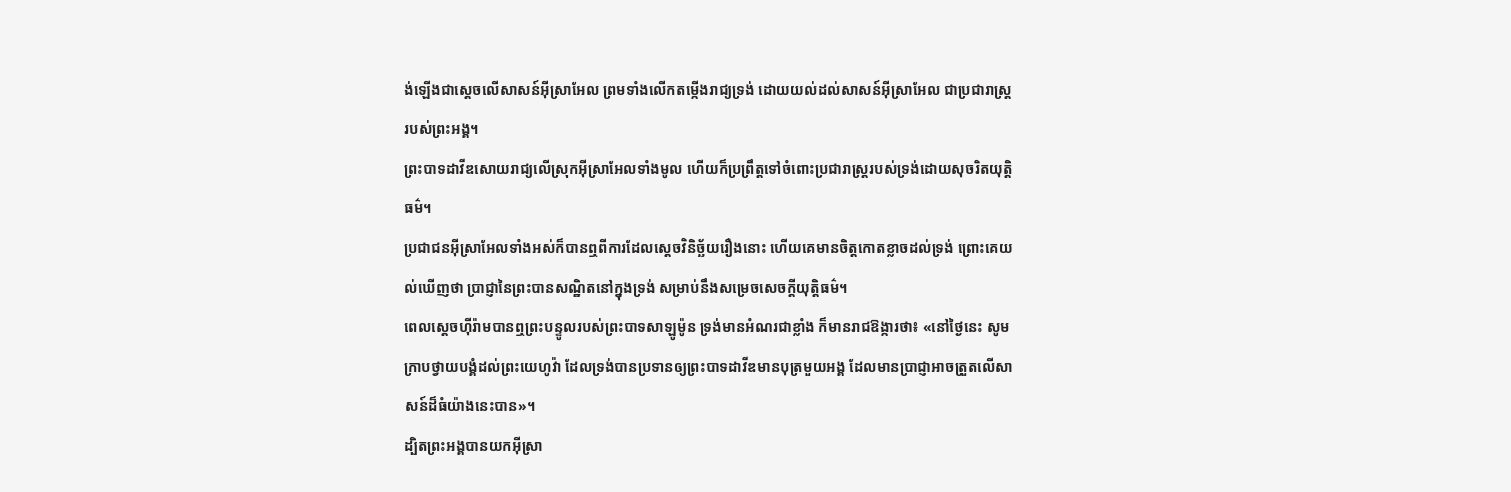ង់ឡើងជាស្តេចលើសាសន៍អ៊ីស្រាអែល ព្រមទាំងលើកតម្កើងរាជ្យទ្រង់ ដោយយល់ដល់សាសន៍អ៊ីស្រាអែល ជាប្រជារាស្ត្ររបស់ព្រះអង្គ។
ព្រះបាទដាវីឌសោយរាជ្យលើស្រុកអ៊ីស្រាអែលទាំងមូល ហើយក៏ប្រព្រឹត្តទៅចំពោះប្រជារាស្ត្ររបស់ទ្រង់ដោយសុចរិតយុត្តិធម៌។
ប្រជាជនអ៊ីស្រាអែលទាំងអស់ក៏បានឮពីការដែលស្តេចវិនិច្ឆ័យរឿងនោះ ហើយគេមានចិត្តកោតខ្លាចដល់ទ្រង់ ព្រោះគេយល់ឃើញថា ប្រាជ្ញានៃព្រះបានសណ្ឋិតនៅក្នុងទ្រង់ សម្រាប់នឹងសម្រេចសេចក្ដីយុត្តិធម៌។
ពេលស្ដេចហ៊ីរ៉ាមបានឮព្រះបន្ទូលរបស់ព្រះបាទសាឡូម៉ូន ទ្រង់មានអំណរជាខ្លាំង ក៏មានរាជឱង្ការថា៖ «នៅថ្ងៃនេះ សូមក្រាបថ្វាយបង្គំដល់ព្រះយេហូវ៉ា ដែលទ្រង់បានប្រទានឲ្យព្រះបាទដាវីឌមានបុត្រមួយអង្គ ដែលមានប្រាជ្ញាអាចត្រួតលើសាសន៍ដ៏ធំយ៉ាងនេះបាន»។
ដ្បិតព្រះអង្គបានយកអ៊ីស្រា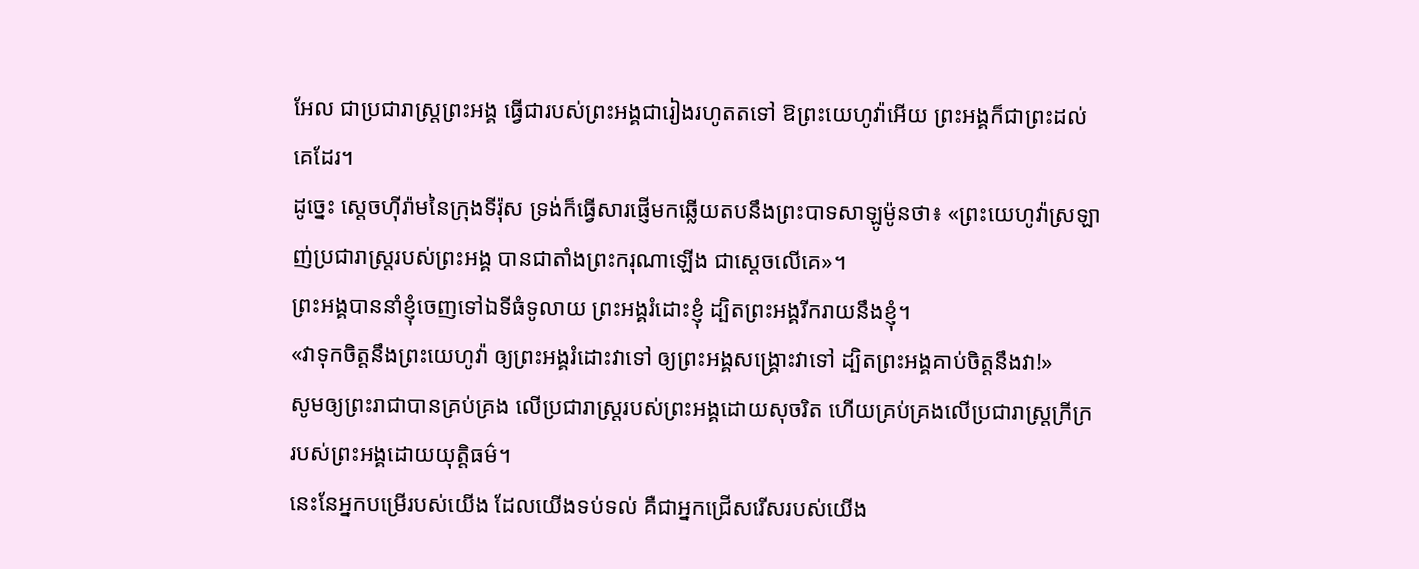អែល ជាប្រជារាស្ត្រព្រះអង្គ ធ្វើជារបស់ព្រះអង្គជារៀងរហូតតទៅ ឱព្រះយេហូវ៉ាអើយ ព្រះអង្គក៏ជាព្រះដល់គេដែរ។
ដូច្នេះ ស្តេចហ៊ីរ៉ាមនៃក្រុងទីរ៉ុស ទ្រង់ក៏ធ្វើសារផ្ញើមកឆ្លើយតបនឹងព្រះបាទសាឡូម៉ូនថា៖ «ព្រះយេហូវ៉ាស្រឡាញ់ប្រជារាស្ត្ររបស់ព្រះអង្គ បានជាតាំងព្រះករុណាឡើង ជាស្តេចលើគេ»។
ព្រះអង្គបាននាំខ្ញុំចេញទៅឯទីធំទូលាយ ព្រះអង្គរំដោះខ្ញុំ ដ្បិតព្រះអង្គរីករាយនឹងខ្ញុំ។
«វាទុកចិត្តនឹងព្រះយេហូវ៉ា ឲ្យព្រះអង្គរំដោះវាទៅ ឲ្យព្រះអង្គសង្គ្រោះវាទៅ ដ្បិតព្រះអង្គគាប់ចិត្តនឹងវា!»
សូមឲ្យព្រះរាជាបានគ្រប់គ្រង លើប្រជារាស្ត្ររបស់ព្រះអង្គដោយសុចរិត ហើយគ្រប់គ្រងលើប្រជារាស្ត្រក្រីក្រ របស់ព្រះអង្គដោយយុត្តិធម៌។
នេះនែអ្នកបម្រើរបស់យើង ដែលយើងទប់ទល់ គឺជាអ្នកជ្រើសរើសរបស់យើង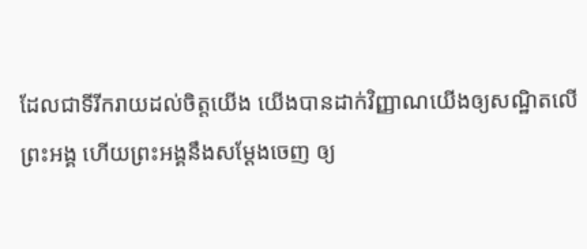ដែលជាទីរីករាយដល់ចិត្តយើង យើងបានដាក់វិញ្ញាណយើងឲ្យសណ្ឋិតលើព្រះអង្គ ហើយព្រះអង្គនឹងសម្ដែងចេញ ឲ្យ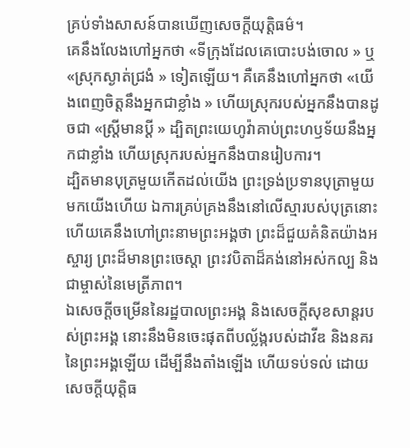គ្រប់ទាំងសាសន៍បានឃើញសេចក្ដីយុត្តិធម៌។
គេនឹងលែងហៅអ្នកថា «ទីក្រុងដែលគេបោះបង់ចោល » ឬ «ស្រុកស្ងាត់ជ្រងំ » ទៀតឡើយ។ គឺគេនឹងហៅអ្នកថា «យើងពេញចិត្តនឹងអ្នកជាខ្លាំង » ហើយស្រុករបស់អ្នកនឹងបានដូចជា «ស្ត្រីមានប្តី » ដ្បិតព្រះយេហូវ៉ាគាប់ព្រះហឫទ័យនឹងអ្នកជាខ្លាំង ហើយស្រុករបស់អ្នកនឹងបានរៀបការ។
ដ្បិតមានបុត្រមួយកើតដល់យើង ព្រះទ្រង់ប្រទានបុត្រាមួយមកយើងហើយ ឯការគ្រប់គ្រងនឹងនៅលើស្មារបស់បុត្រនោះ ហើយគេនឹងហៅព្រះនាមព្រះអង្គថា ព្រះដ៏ជួយគំនិតយ៉ាងអស្ចារ្យ ព្រះដ៏មានព្រះចេស្តា ព្រះវបិតាដ៏គង់នៅអស់កល្ប និងជាម្ចាស់នៃមេត្រីភាព។
ឯសេចក្ដីចម្រើននៃរដ្ឋបាលព្រះអង្គ និងសេចក្ដីសុខសាន្តរបស់ព្រះអង្គ នោះនឹងមិនចេះផុតពីបល្ល័ង្ករបស់ដាវីឌ និងនគរនៃព្រះអង្គឡើយ ដើម្បីនឹងតាំងឡើង ហើយទប់ទល់ ដោយសេចក្ដីយុត្តិធ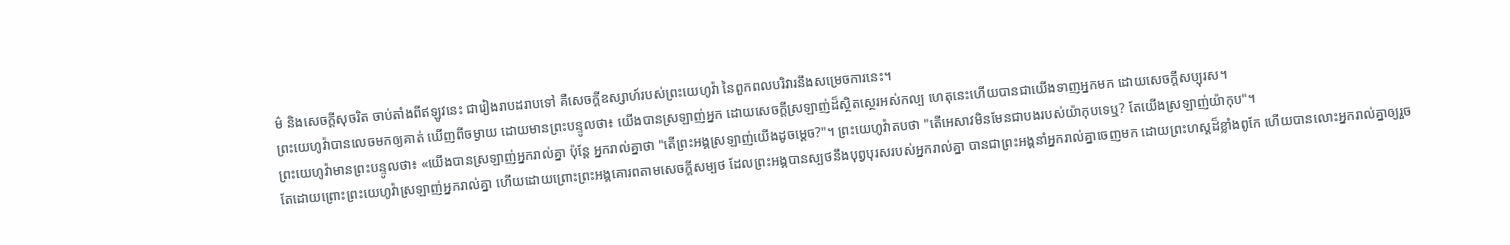ម៌ និងសេចក្ដីសុចរិត ចាប់តាំងពីឥឡូវនេះ ជារៀងរាបដរាបទៅ គឺសេចក្ដីឧស្សាហ៍របស់ព្រះយេហូវ៉ា នៃពួកពលបរិវារនឹងសម្រេចការនេះ។
ព្រះយេហូវ៉ាបានលេចមកឲ្យគាត់ ឃើញពីចម្ងាយ ដោយមានព្រះបន្ទូលថា៖ យើងបានស្រឡាញ់អ្នក ដោយសេចក្ដីស្រឡាញ់ដ៏ស្ថិតស្ថេរអស់កល្ប ហេតុនេះហើយបានជាយើងទាញអ្នកមក ដោយសេចក្ដីសប្បុរស។
ព្រះយេហូវ៉ាមានព្រះបន្ទូលថា៖ «យើងបានស្រឡាញ់អ្នករាល់គ្នា ប៉ុន្តែ អ្នករាល់គ្នាថា "តើព្រះអង្គស្រឡាញ់យើងដូចម្ដេច?"។ ព្រះយេហូវ៉ាតបថា "តើអេសាវមិនមែនជាបងរបស់យ៉ាកុបទេឬ? តែយើងស្រឡាញ់យ៉ាកុប"។
តែដោយព្រោះព្រះយេហូវ៉ាស្រឡាញ់អ្នករាល់គ្នា ហើយដោយព្រោះព្រះអង្គគោរពតាមសេចក្ដីសម្បថ ដែលព្រះអង្គបានស្បថនឹងបុព្វបុរសរបស់អ្នករាល់គ្នា បានជាព្រះអង្គនាំអ្នករាល់គ្នាចេញមក ដោយព្រះហស្តដ៏ខ្លាំងពូកែ ហើយបានលោះអ្នករាល់គ្នាឲ្យរួច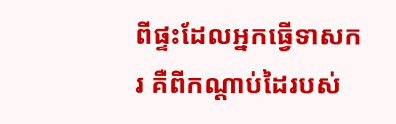ពីផ្ទះដែលអ្នកធ្វើទាសករ គឺពីកណ្ដាប់ដៃរបស់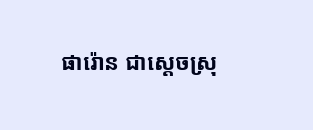ផារ៉ោន ជាស្តេចស្រុ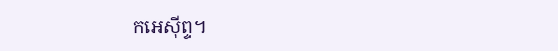កអេស៊ីព្ទ។